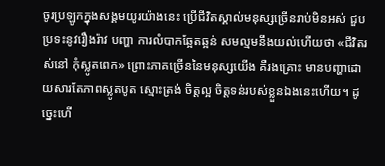ចូរប្រឡូកក្នុងសង្គមយូរយ៉ាងនេះ ប្រើជីវិតស្គាល់មនុស្សច្រើនរាប់មិនអស់ ជួបប្រទះនូវរឿងរ៉ាវ បញ្ហា ការលំបាកឆ្អែតឆ្អន់ សមល្មមនឹងយល់ហើយថា «ជីវិតរស់នៅ កុំស្លូតពេក» ព្រោះភាគច្រើននៃមនុស្សយើង គឺរងគ្រោះ មានបញ្ហាដោយសារតែភាពស្លូតបូត ស្មោះត្រង់ ចិត្តល្អ ចិត្តទន់របស់ខ្លួនឯងនេះហើយ។ ដូច្នេះហើ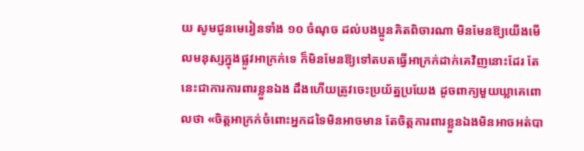យ សូមជូនមេរៀនទាំង ១០ ចំណុច ដល់បងប្អូនគិតពិចារណា មិនមែនឱ្យយើងមើលមនុស្សក្នុងផ្លូវអាក្រក់ទេ ក៏មិនមែនឱ្យទៅតបតធ្វើអាក្រក់ដាក់គេវិញនោះដែរ តែនេះជាការការពារខ្លួនឯង ដឹងហើយត្រូវចេះប្រយ័ត្នប្រយែង ដូចពាក្យមួយឃ្លាគេពោលថា «ចិត្តអាក្រក់ចំពោះអ្នកដទៃមិនអាចមាន តែចិត្តការពារខ្លួនឯងមិនអាចអត់បា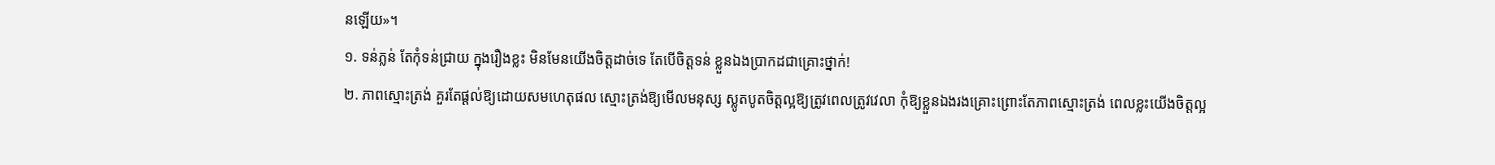នឡើយ»។
១. ទន់ភ្លន់ តែកុំទន់ជ្រាយ ក្នុងរឿងខ្លះ មិនមែនយើងចិត្តដាច់ទេ តែបើចិត្តទន់ ខ្លួនឯងប្រាកដជាគ្រោះថ្នាក់!
២. ភាពស្មោះត្រង់ គួរតែផ្ដល់ឱ្យដោយសមហេតុផល ស្មោះត្រង់ឱ្យមើលមនុស្ស ស្លូតបូតចិត្តល្អឱ្យត្រូវពេលត្រូវវេលា កុំឱ្យខ្លួនឯងរងគ្រោះព្រោះតែភាពស្មោះត្រង់ ពេលខ្លះយើងចិត្តល្អ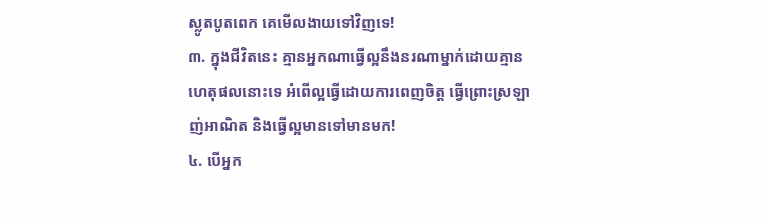ស្លូតបូតពេក គេមើលងាយទៅវិញទេ!
៣. ក្នុងជីវិតនេះ គ្មានអ្នកណាធ្វើល្អនឹងនរណាម្នាក់ដោយគ្មានហេតុផលនោះទេ អំពើល្អធ្វើដោយការពេញចិត្ត ធ្វើព្រោះស្រឡាញ់អាណិត និងធ្វើល្អមានទៅមានមក!
៤. បើអ្នក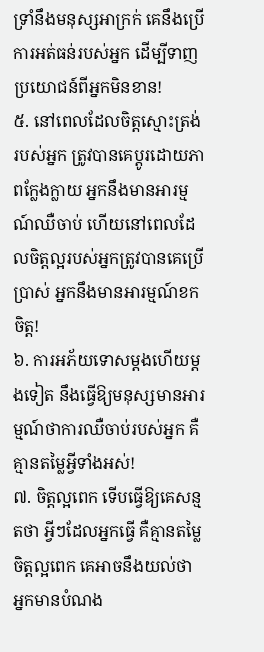ទ្រាំនឹងមនុស្សអាក្រក់ គេនឹងប្រើការអត់ធន់របស់អ្នក ដើម្បីទាញប្រយោជន៍ពីអ្នកមិនខាន!
៥. នៅពេលដែលចិត្តស្មោះត្រង់របស់អ្នក ត្រូវបានគេប្តូរដោយភាពក្លែងក្លាយ អ្នកនឹងមានអារម្មណ៍ឈឺចាប់ ហើយនៅពេលដែលចិត្តល្អរបស់អ្នកត្រូវបានគេប្រើប្រាស់ អ្នកនឹងមានអារម្មណ៍ខកចិត្ត!
៦. ការអភ័យទោសម្តងហើយម្តងទៀត នឹងធ្វើឱ្យមនុស្សមានអារម្មណ៍ថាការឈឺចាប់របស់អ្នក គឺគ្មានតម្លៃអ្វីទាំងអស់!
៧. ចិត្តល្អពេក ទើបធ្វើឱ្យគេសន្មតថា អ្វីៗដែលអ្នកធ្វើ គឺគ្មានតម្លៃ ចិត្តល្អពេក គេអាចនឹងយល់ថា អ្នកមានបំណង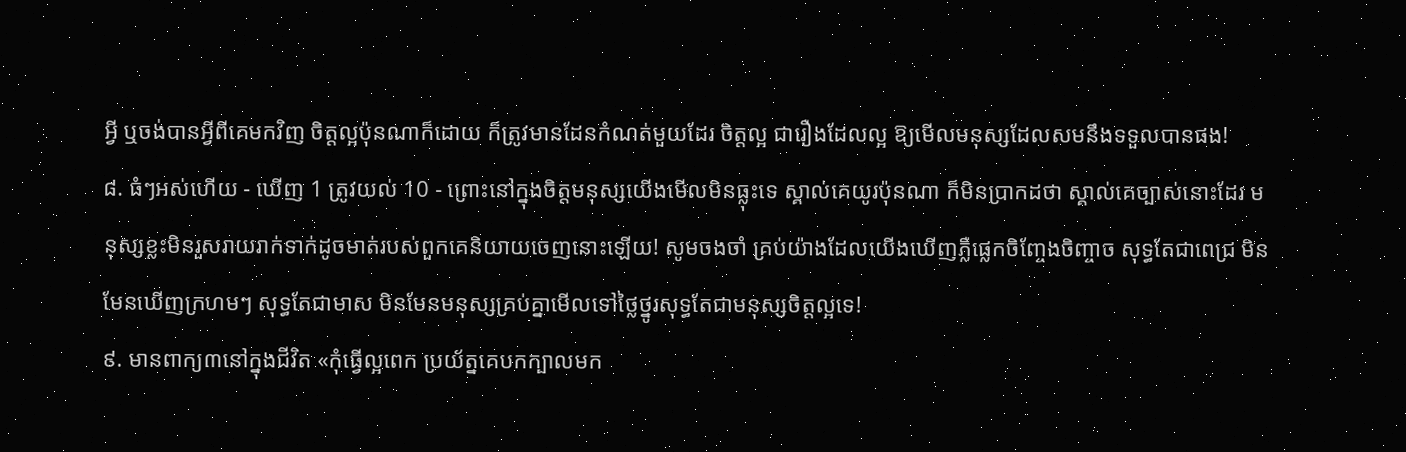អ្វី ឬចង់បានអ្វីពីគេមកវិញ ចិត្តល្អប៉ុនណាក៏ដោយ ក៏ត្រូវមានដែនកំណត់មួយដែរ ចិត្តល្អ ជារឿងដែលល្អ ឱ្យមើលមនុស្សដែលសមនឹងទទួលបានផង!
៨. ធំៗអស់ហើយ - ឃើញ 1 ត្រូវយល់ 10 - ព្រោះនៅក្នុងចិត្តមនុស្សយើងមើលមិនធ្លុះទេ ស្គាល់គេយូរប៉ុនណា ក៏មិនប្រាកដថា ស្គាល់គេច្បាស់នោះដែរ មនុស្សខ្លះមិនរួសរាយរាក់ទាក់ដូចមាត់របស់ពួកគេនិយាយចេញនោះឡើយ! សូមចងចាំ គ្រប់យ៉ាងដែលយើងឃើញភ្លឺផ្លេកចិញ្ចែងចិញ្ចាច សុទ្ធតែជាពេជ្រ មិនមែនឃើញក្រហមៗ សុទ្ធតែជាមាស មិនមែនមនុស្សគ្រប់គ្នាមើលទៅថ្លៃថ្នូរសុទ្ធតែជាមនុស្សចិត្តល្អទេ!
៩. មានពាក្យ៣នៅក្នុងជីវិត «កុំធ្វើល្អពេក ប្រយ័ត្នគេបកក្បាលមក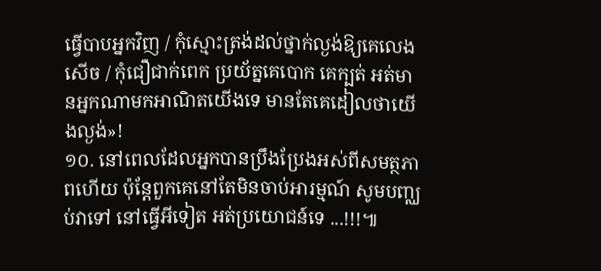ធ្វើបាបអ្នកវិញ / កុំស្មោះត្រង់ដល់ថ្នាក់ល្ងង់ឱ្យគេលេងសើច / កុំជឿជាក់ពេក ប្រយ័ត្នគេបោក គេក្បត់ អត់មានអ្នកណាមកអាណិតយើងទេ មានតែគេដៀលថាយើងល្ងង់»!
១០. នៅពេលដែលអ្នកបានប្រឹងប្រែងអស់ពីសមត្ថភាពហើយ ប៉ុន្តែពួកគេនៅតែមិនចាប់អារម្មណ៍ សូមបញ្ឈប់វាទៅ នៅធ្វើអីទៀត អត់ប្រយោជន៍ទេ ...!!!៕